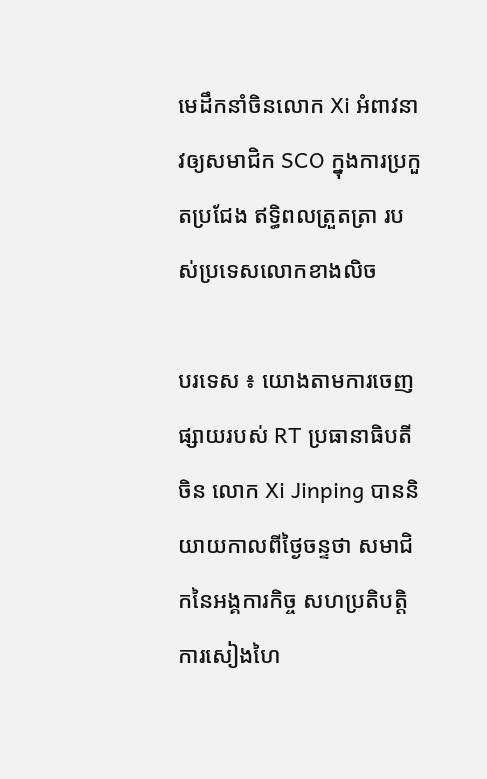មេដឹកនាំចិនលោក Xi អំពាវនាវឲ្យសមាជិក SCO ក្នុងការប្រកួតប្រជែង ឥទ្ធិពលត្រួតត្រា របស់ប្រទេសលោកខាងលិច

បរទេស ៖ យោងតាមការចេញផ្សាយរបស់ RT ប្រធានាធិបតីចិន លោក Xi Jinping បាននិយាយកាលពីថ្ងៃចន្ទថា សមាជិកនៃអង្គការកិច្ច សហប្រតិបត្តិការសៀងហៃ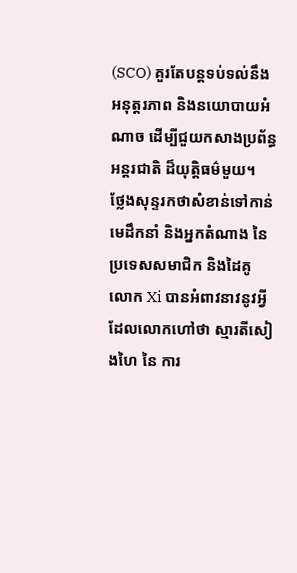(SCO) គួរតែបន្តទប់ទល់នឹង អនុត្តរភាព និងនយោបាយអំណាច ដើម្បីជួយកសាងប្រព័ន្ធអន្តរជាតិ ដ៏យុត្តិធម៌មួយ។
ថ្លែងសុន្ទរកថាសំខាន់ទៅកាន់មេដឹកនាំ និងអ្នកតំណាង នៃប្រទេសសមាជិក និងដៃគូ លោក Xi បានអំពាវនាវនូវអ្វី ដែលលោកហៅថា ស្មារតីសៀងហៃ នៃ ការ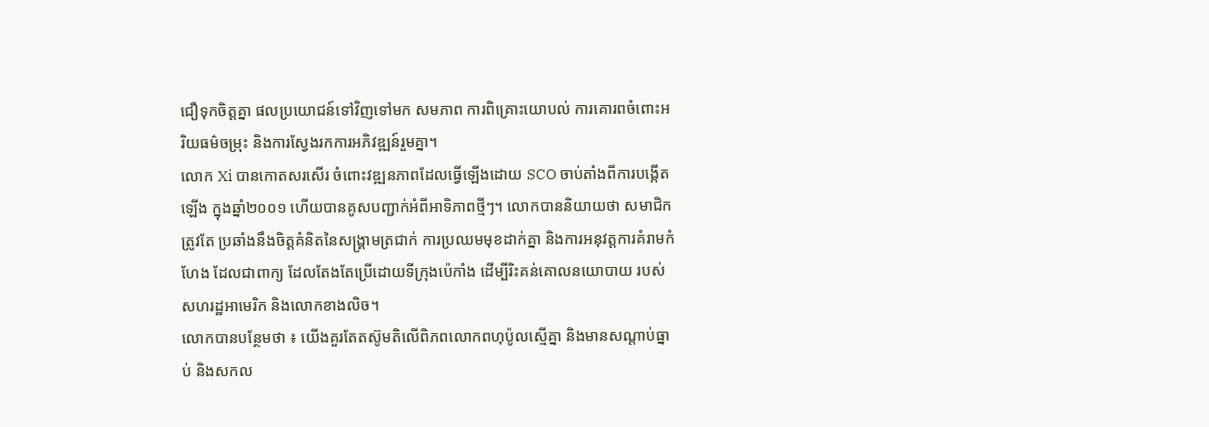ជឿទុកចិត្តគ្នា ផលប្រយោជន៍ទៅវិញទៅមក សមភាព ការពិគ្រោះយោបល់ ការគោរពចំពោះអរិយធម៌ចម្រុះ និងការស្វែងរកការអភិវឌ្ឍន៍រួមគ្នា។
លោក Xi បានកោតសរសើរ ចំពោះវឌ្ឍនភាពដែលធ្វើឡើងដោយ SCO ចាប់តាំងពីការបង្កើតឡើង ក្នុងឆ្នាំ២០០១ ហើយបានគូសបញ្ជាក់អំពីអាទិភាពថ្មីៗ។ លោកបាននិយាយថា សមាជិកត្រូវតែ ប្រឆាំងនឹងចិត្តគំនិតនៃសង្រ្គាមត្រជាក់ ការប្រឈមមុខដាក់គ្នា និងការអនុវត្តការគំរាមកំហែង ដែលជាពាក្យ ដែលតែងតែប្រើដោយទីក្រុងប៉េកាំង ដើម្បីរិះគន់គោលនយោបាយ របស់សហរដ្ឋអាមេរិក និងលោកខាងលិច។
លោកបានបន្ថែមថា ៖ យើងគួរតែតស៊ូមតិលើពិភពលោកពហុប៉ូលស្មើគ្នា និងមានសណ្តាប់ធ្នាប់ និងសកល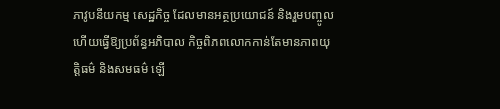ភាវូបនីយកម្ម សេដ្ឋកិច្ច ដែលមានអត្ថប្រយោជន៍ និងរួមបញ្ចូល ហើយធ្វើឱ្យប្រព័ន្ធអភិបាល កិច្ចពិភពលោកកាន់តែមានភាពយុត្តិធម៌ និងសមធម៌ ឡើ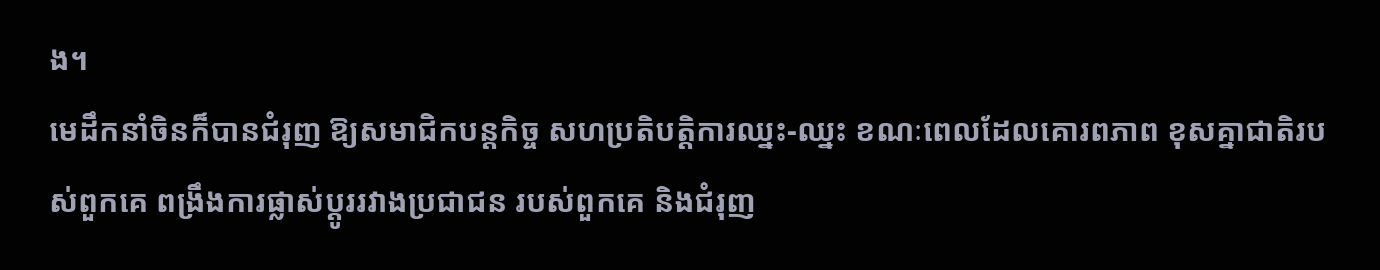ង។
មេដឹកនាំចិនក៏បានជំរុញ ឱ្យសមាជិកបន្តកិច្ច សហប្រតិបត្តិការឈ្នះ-ឈ្នះ ខណៈពេលដែលគោរពភាព ខុសគ្នាជាតិរបស់ពួកគេ ពង្រឹងការផ្លាស់ប្តូររវាងប្រជាជន របស់ពួកគេ និងជំរុញ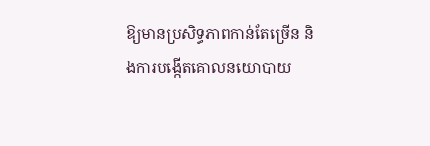ឱ្យមានប្រសិទ្ធភាពកាន់តែច្រើន និងការបង្កើតគោលនយោបាយ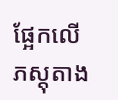ផ្អែកលើភស្តុតាង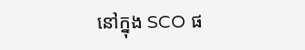នៅក្នុង SCO ផ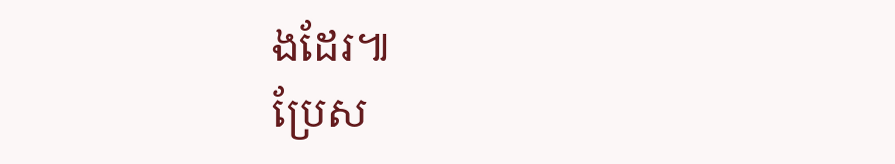ងដែរ៕
ប្រែស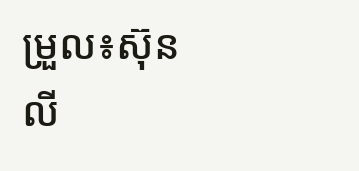ម្រួល៖ស៊ុនលី